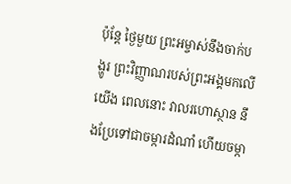ប៉ុន្តែ ថ្ងៃមួយ ព្រះអម្ចាស់នឹងចាក់បង្ហូរ ព្រះវិញ្ញាណរបស់ព្រះអង្គមកលើយើង ពេលនោះ វាលរហោស្ថាន នឹងប្រែទៅជាចម្ការដំណាំ ហើយចម្កា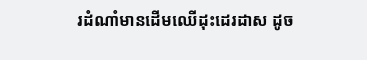រដំណាំមានដើមឈើដុះដេរដាស ដូច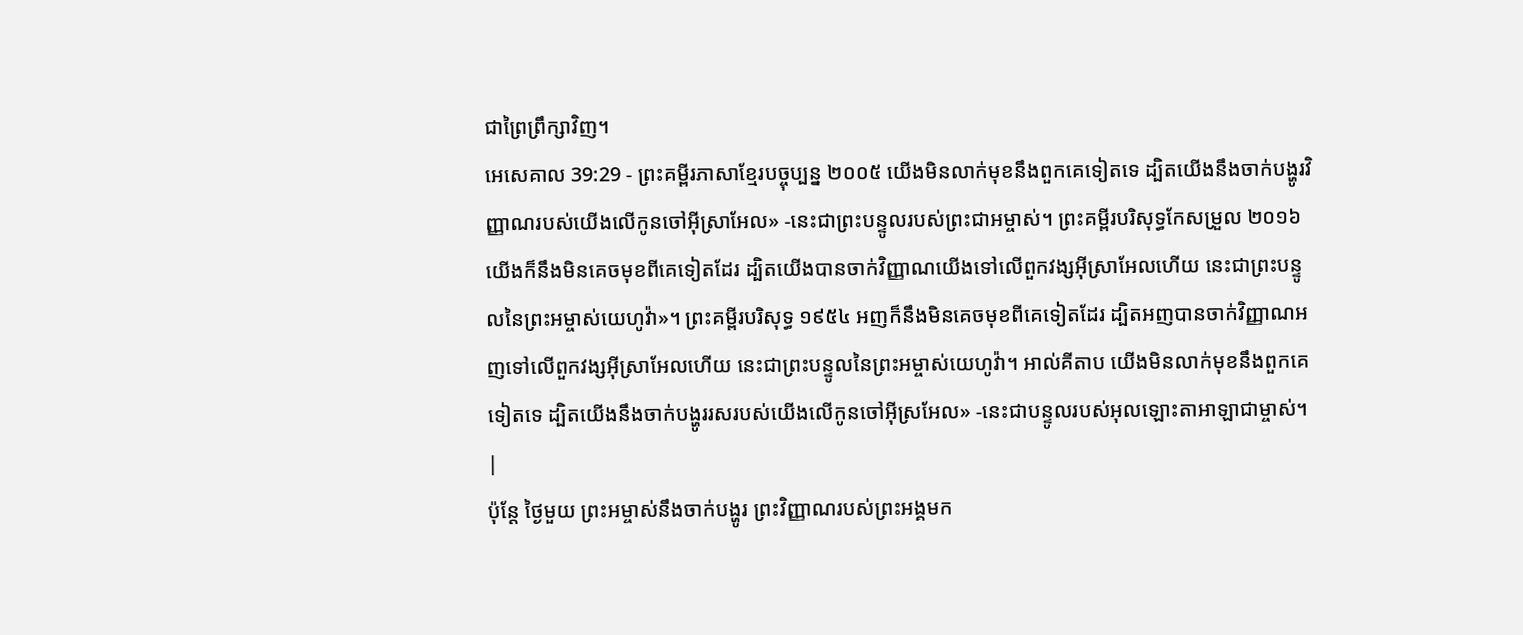ជាព្រៃព្រឹក្សាវិញ។
អេសេគាល 39:29 - ព្រះគម្ពីរភាសាខ្មែរបច្ចុប្បន្ន ២០០៥ យើងមិនលាក់មុខនឹងពួកគេទៀតទេ ដ្បិតយើងនឹងចាក់បង្ហូរវិញ្ញាណរបស់យើងលើកូនចៅអ៊ីស្រាអែល» -នេះជាព្រះបន្ទូលរបស់ព្រះជាអម្ចាស់។ ព្រះគម្ពីរបរិសុទ្ធកែសម្រួល ២០១៦ យើងក៏នឹងមិនគេចមុខពីគេទៀតដែរ ដ្បិតយើងបានចាក់វិញ្ញាណយើងទៅលើពួកវង្សអ៊ីស្រាអែលហើយ នេះជាព្រះបន្ទូលនៃព្រះអម្ចាស់យេហូវ៉ា»។ ព្រះគម្ពីរបរិសុទ្ធ ១៩៥៤ អញក៏នឹងមិនគេចមុខពីគេទៀតដែរ ដ្បិតអញបានចាក់វិញ្ញាណអញទៅលើពួកវង្សអ៊ីស្រាអែលហើយ នេះជាព្រះបន្ទូលនៃព្រះអម្ចាស់យេហូវ៉ា។ អាល់គីតាប យើងមិនលាក់មុខនឹងពួកគេទៀតទេ ដ្បិតយើងនឹងចាក់បង្ហូររសរបស់យើងលើកូនចៅអ៊ីស្រអែល» -នេះជាបន្ទូលរបស់អុលឡោះតាអាឡាជាម្ចាស់។ |
ប៉ុន្តែ ថ្ងៃមួយ ព្រះអម្ចាស់នឹងចាក់បង្ហូរ ព្រះវិញ្ញាណរបស់ព្រះអង្គមក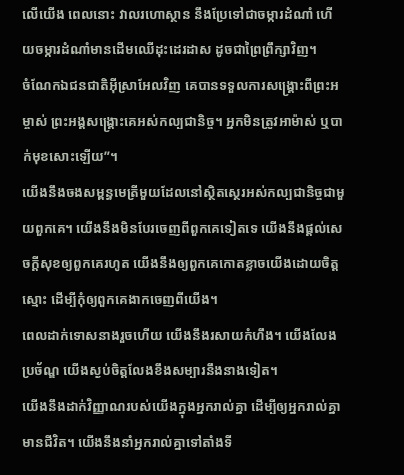លើយើង ពេលនោះ វាលរហោស្ថាន នឹងប្រែទៅជាចម្ការដំណាំ ហើយចម្ការដំណាំមានដើមឈើដុះដេរដាស ដូចជាព្រៃព្រឹក្សាវិញ។
ចំណែកឯជនជាតិអ៊ីស្រាអែលវិញ គេបានទទួលការសង្គ្រោះពីព្រះអម្ចាស់ ព្រះអង្គសង្គ្រោះគេអស់កល្បជានិច្ច។ អ្នកមិនត្រូវអាម៉ាស់ ឬបាក់មុខសោះឡើយ”។
យើងនឹងចងសម្ពន្ធមេត្រីមួយដែលនៅស្ថិតស្ថេរអស់កល្បជានិច្ចជាមួយពួកគេ។ យើងនឹងមិនបែរចេញពីពួកគេទៀតទេ យើងនឹងផ្ដល់សេចក្ដីសុខឲ្យពួកគេរហូត យើងនឹងឲ្យពួកគេកោតខ្លាចយើងដោយចិត្តស្មោះ ដើម្បីកុំឲ្យពួកគេងាកចេញពីយើង។
ពេលដាក់ទោសនាងរួចហើយ យើងនឹងរសាយកំហឹង។ យើងលែងប្រច័ណ្ឌ យើងស្ងប់ចិត្តលែងខឹងសម្បារនឹងនាងទៀត។
យើងនឹងដាក់វិញ្ញាណរបស់យើងក្នុងអ្នករាល់គ្នា ដើម្បីឲ្យអ្នករាល់គ្នាមានជីវិត។ យើងនឹងនាំអ្នករាល់គ្នាទៅតាំងទី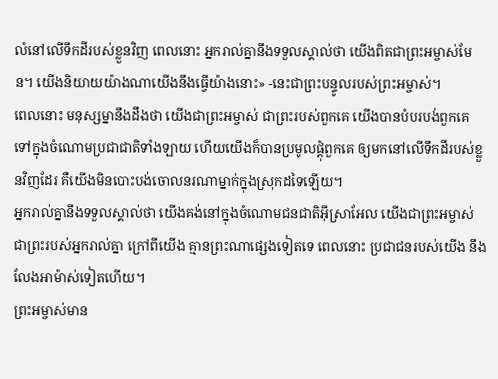លំនៅលើទឹកដីរបស់ខ្លួនវិញ ពេលនោះ អ្នករាល់គ្នានឹងទទួលស្គាល់ថា យើងពិតជាព្រះអម្ចាស់មែន។ យើងនិយាយយ៉ាងណាយើងនឹងធ្វើយ៉ាងនោះ» -នេះជាព្រះបន្ទូលរបស់ព្រះអម្ចាស់។
ពេលនោះ មនុស្សម្នានឹងដឹងថា យើងជាព្រះអម្ចាស់ ជាព្រះរបស់ពួកគេ យើងបានបំបរបង់ពួកគេ ទៅក្នុងចំណោមប្រជាជាតិទាំងឡាយ ហើយយើងក៏បានប្រមូលផ្ដុំពួកគេ ឲ្យមកនៅលើទឹកដីរបស់ខ្លួនវិញដែរ គឺយើងមិនបោះបង់ចោលនរណាម្នាក់ក្នុងស្រុកដទៃឡើយ។
អ្នករាល់គ្នានឹងទទួលស្គាល់ថា យើងគង់នៅក្នុងចំណោមជនជាតិអ៊ីស្រាអែល យើងជាព្រះអម្ចាស់ ជាព្រះរបស់អ្នករាល់គ្នា ក្រៅពីយើង គ្មានព្រះណាផ្សេងទៀតទេ ពេលនោះ ប្រជាជនរបស់យើង នឹងលែងអាម៉ាស់ទៀតហើយ។
ព្រះអម្ចាស់មាន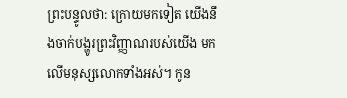ព្រះបន្ទូលថា: ក្រោយមកទៀត យើងនឹងចាក់បង្ហូរព្រះវិញ្ញាណរបស់យើង មកលើមនុស្សលោកទាំងអស់។ កូន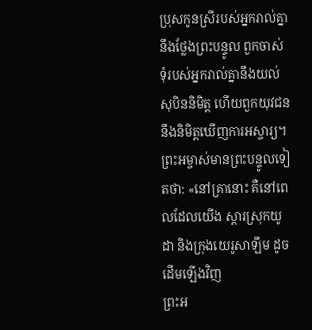ប្រុសកូនស្រីរបស់អ្នករាល់គ្នា នឹងថ្លែងព្រះបន្ទូល ពួកចាស់ទុំរបស់អ្នករាល់គ្នានឹងយល់សុបិននិមិត្ត ហើយពួកយុវជននឹងនិមិត្តឃើញការអស្ចារ្យ។
ព្រះអម្ចាស់មានព្រះបន្ទូលទៀតថា: «នៅគ្រានោះ គឺនៅពេលដែលយើង ស្ដារស្រុកយូដា និងក្រុងយេរូសាឡឹម ដូចដើមឡើងវិញ
ព្រះអ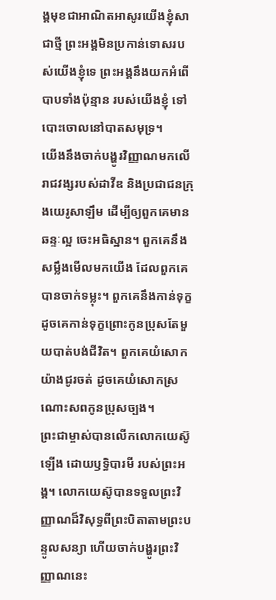ង្គមុខជាអាណិតអាសូរយើងខ្ញុំសាជាថ្មី ព្រះអង្គមិនប្រកាន់ទោសរបស់យើងខ្ញុំទេ ព្រះអង្គនឹងយកអំពើបាបទាំងប៉ុន្មាន របស់យើងខ្ញុំ ទៅបោះចោលនៅបាតសមុទ្រ។
យើងនឹងចាក់បង្ហូរវិញ្ញាណមកលើរាជវង្សរបស់ដាវីឌ និងប្រជាជនក្រុងយេរូសាឡឹម ដើម្បីឲ្យពួកគេមានឆន្ទៈល្អ ចេះអធិស្ឋាន។ ពួកគេនឹងសម្លឹងមើលមកយើង ដែលពួកគេបានចាក់ទម្លុះ។ ពួកគេនឹងកាន់ទុក្ខដូចគេកាន់ទុក្ខព្រោះកូនប្រុសតែមួយបាត់បង់ជីវិត។ ពួកគេយំសោកយ៉ាងជូរចត់ ដូចគេយំសោកស្រណោះសពកូនប្រុសច្បង។
ព្រះជាម្ចាស់បានលើកលោកយេស៊ូឡើង ដោយឫទ្ធិបារមី របស់ព្រះអង្គ។ លោកយេស៊ូបានទទួលព្រះវិញ្ញាណដ៏វិសុទ្ធពីព្រះបិតាតាមព្រះបន្ទូលសន្យា ហើយចាក់បង្ហូរព្រះវិញ្ញាណនេះ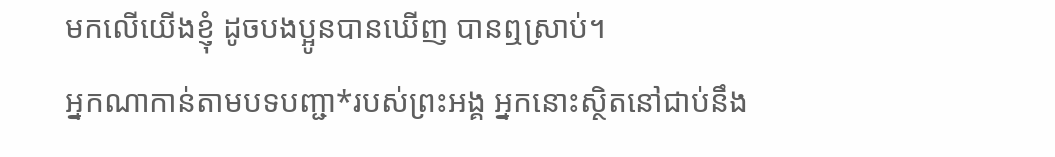មកលើយើងខ្ញុំ ដូចបងប្អូនបានឃើញ បានឮស្រាប់។
អ្នកណាកាន់តាមបទបញ្ជា*របស់ព្រះអង្គ អ្នកនោះស្ថិតនៅជាប់នឹង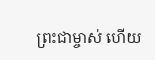ព្រះជាម្ចាស់ ហើយ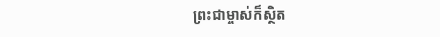ព្រះជាម្ចាស់ក៏ស្ថិត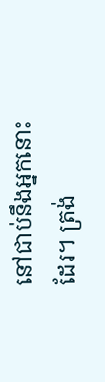នៅជាប់នឹងអ្នកនោះដែរ។ ត្រង់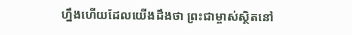ហ្នឹងហើយដែលយើងដឹងថា ព្រះជាម្ចាស់ស្ថិតនៅ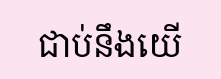ជាប់នឹងយើ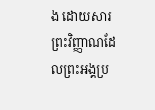ង ដោយសារព្រះវិញ្ញាណដែលព្រះអង្គប្រ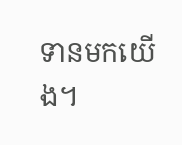ទានមកយើង។